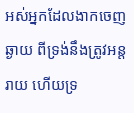អស់អ្នកដែលងាកចេញឆ្ងាយ ពីទ្រង់នឹងត្រូវអន្តរាយ ហើយទ្រ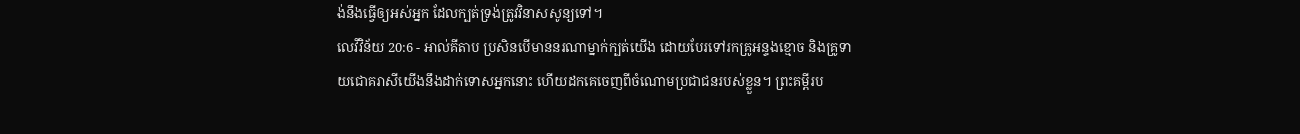ង់នឹងធ្វើឲ្យអស់អ្នក ដែលក្បត់ទ្រង់ត្រូវវិនាសសូន្យទៅ។
លេវីវិន័យ 20:6 - អាល់គីតាប ប្រសិនបើមាននរណាម្នាក់ក្បត់យើង ដោយបែរទៅរកគ្រូអន្ទងខ្មោច និងគ្រូទាយជោគរាសីយើងនឹងដាក់ទោសអ្នកនោះ ហើយដកគេចេញពីចំណោមប្រជាជនរបស់ខ្លួន។ ព្រះគម្ពីរប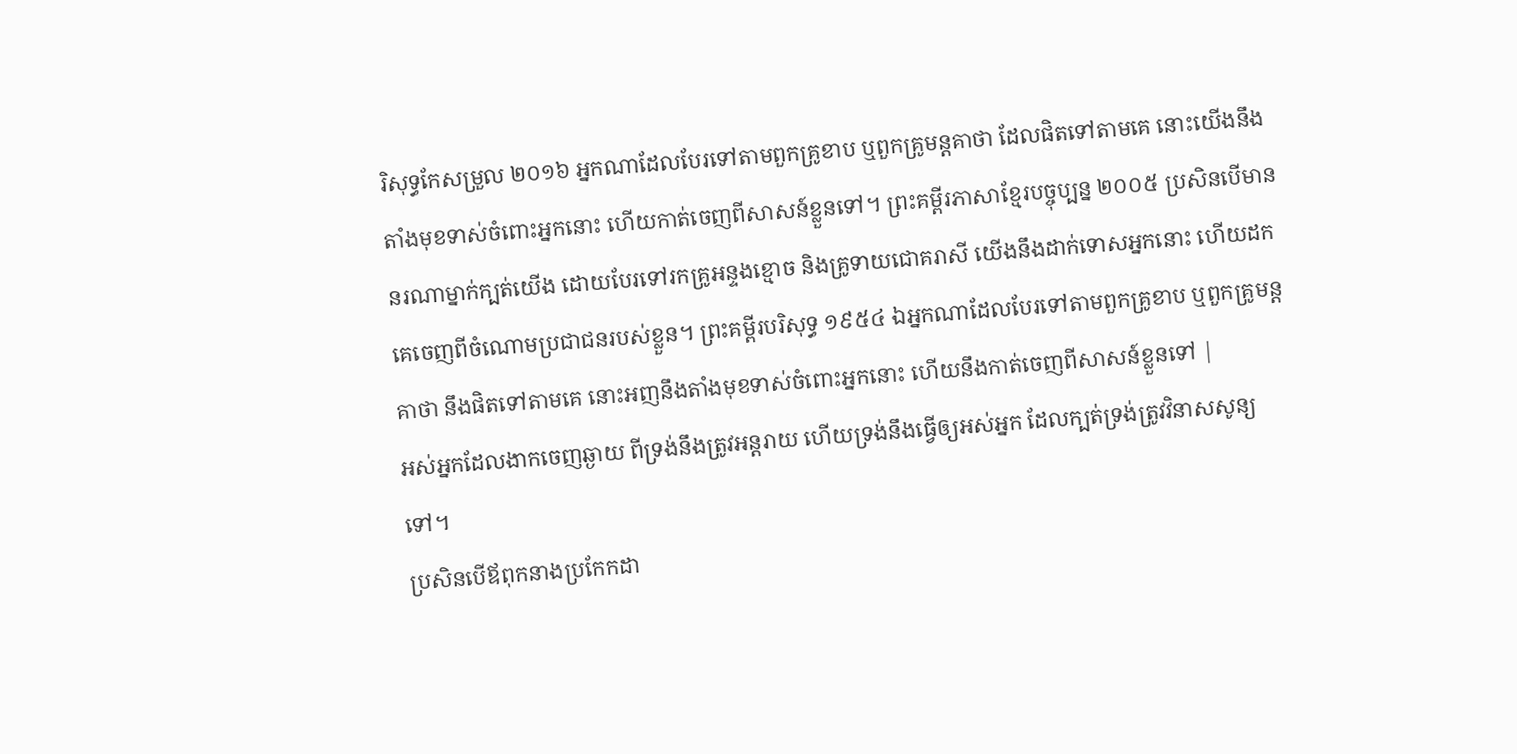រិសុទ្ធកែសម្រួល ២០១៦ អ្នកណាដែលបែរទៅតាមពួកគ្រូខាប ឬពួកគ្រូមន្តគាថា ដែលផិតទៅតាមគេ នោះយើងនឹងតាំងមុខទាស់ចំពោះអ្នកនោះ ហើយកាត់ចេញពីសាសន៍ខ្លួនទៅ។ ព្រះគម្ពីរភាសាខ្មែរបច្ចុប្បន្ន ២០០៥ ប្រសិនបើមាននរណាម្នាក់ក្បត់យើង ដោយបែរទៅរកគ្រូអន្ទងខ្មោច និងគ្រូទាយជោគរាសី យើងនឹងដាក់ទោសអ្នកនោះ ហើយដកគេចេញពីចំណោមប្រជាជនរបស់ខ្លួន។ ព្រះគម្ពីរបរិសុទ្ធ ១៩៥៤ ឯអ្នកណាដែលបែរទៅតាមពួកគ្រូខាប ឬពួកគ្រូមន្តគាថា នឹងផិតទៅតាមគេ នោះអញនឹងតាំងមុខទាស់ចំពោះអ្នកនោះ ហើយនឹងកាត់ចេញពីសាសន៍ខ្លួនទៅ |
អស់អ្នកដែលងាកចេញឆ្ងាយ ពីទ្រង់នឹងត្រូវអន្តរាយ ហើយទ្រង់នឹងធ្វើឲ្យអស់អ្នក ដែលក្បត់ទ្រង់ត្រូវវិនាសសូន្យទៅ។
ប្រសិនបើឪពុកនាងប្រកែកដា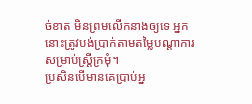ច់ខាត មិនព្រមលើកនាងឲ្យទេ អ្នកនោះត្រូវបង់ប្រាក់តាមតម្លៃបណ្តាការ សម្រាប់ស្ត្រីក្រមុំ។
ប្រសិនបើមានគេប្រាប់អ្ន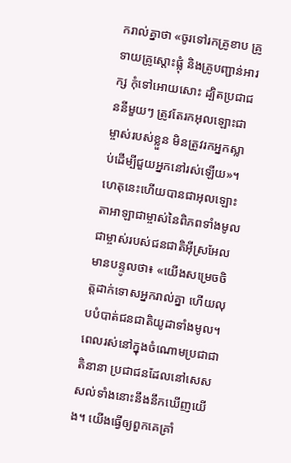ករាល់គ្នាថា «ចូរទៅរកគ្រូខាប គ្រូទាយគ្រូស្ដោះផ្លុំ និងគ្រូបញ្ជាន់អារក្ស កុំទៅអោយសោះ ដ្បិតប្រជាជននីមួយៗ ត្រូវតែរកអុលឡោះជាម្ចាស់របស់ខ្លួន មិនត្រូវរកអ្នកស្លាប់ដើម្បីជួយអ្នកនៅរស់ឡើយ»។
ហេតុនេះហើយបានជាអុលឡោះតាអាឡាជាម្ចាស់នៃពិភពទាំងមូល ជាម្ចាស់របស់ជនជាតិអ៊ីស្រអែល មានបន្ទូលថា៖ «យើងសម្រេចចិត្តដាក់ទោសអ្នករាល់គ្នា ហើយលុបបំបាត់ជនជាតិយូដាទាំងមូល។
ពេលរស់នៅក្នុងចំណោមប្រជាជាតិនានា ប្រជាជនដែលនៅសេសសល់ទាំងនោះនឹងនឹកឃើញយើង។ យើងធ្វើឲ្យពួកគេគ្រាំ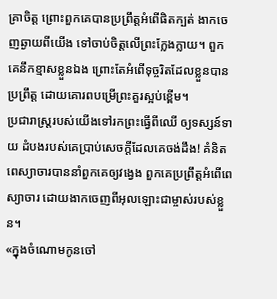គ្រាចិត្ត ព្រោះពួកគេបានប្រព្រឹត្តអំពើផិតក្បត់ ងាកចេញឆ្ងាយពីយើង ទៅចាប់ចិត្តលើព្រះក្លែងក្លាយ។ ពួកគេនឹកខ្មាសខ្លួនឯង ព្រោះតែអំពើទុច្ចរិតដែលខ្លួនបានប្រព្រឹត្ត ដោយគោរពបម្រើព្រះគួរស្អប់ខ្ពើម។
ប្រជារាស្ត្ររបស់យើងទៅរកព្រះធ្វើពីឈើ ឲ្យទស្សន៍ទាយ ដំបងរបស់គេប្រាប់សេចក្ដីដែលគេចង់ដឹង! គំនិតពេស្យាចារបាននាំពួកគេឲ្យវង្វេង ពួកគេប្រព្រឹត្តអំពើពេស្យាចារ ដោយងាកចេញពីអុលឡោះជាម្ចាស់របស់ខ្លួន។
«ក្នុងចំណោមកូនចៅ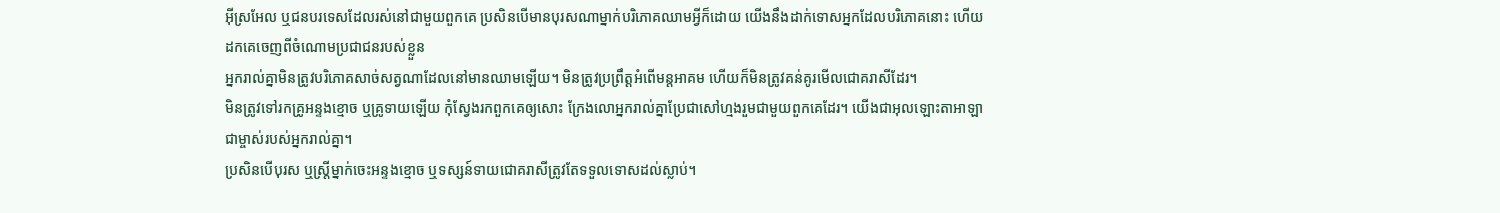អ៊ីស្រអែល ឬជនបរទេសដែលរស់នៅជាមួយពួកគេ ប្រសិនបើមានបុរសណាម្នាក់បរិភោគឈាមអ្វីក៏ដោយ យើងនឹងដាក់ទោសអ្នកដែលបរិភោគនោះ ហើយដកគេចេញពីចំណោមប្រជាជនរបស់ខ្លួន
អ្នករាល់គ្នាមិនត្រូវបរិភោគសាច់សត្វណាដែលនៅមានឈាមឡើយ។ មិនត្រូវប្រព្រឹត្តអំពើមន្តអាគម ហើយក៏មិនត្រូវគន់គូរមើលជោគរាសីដែរ។
មិនត្រូវទៅរកគ្រូអន្ទងខ្មោច ឬគ្រូទាយឡើយ កុំស្វែងរកពួកគេឲ្យសោះ ក្រែងលោអ្នករាល់គ្នាប្រែជាសៅហ្មងរួមជាមួយពួកគេដែរ។ យើងជាអុលឡោះតាអាឡាជាម្ចាស់របស់អ្នករាល់គ្នា។
ប្រសិនបើបុរស ឬស្ត្រីម្នាក់ចេះអន្ទងខ្មោច ឬទស្សន៍ទាយជោគរាសីត្រូវតែទទួលទោសដល់ស្លាប់។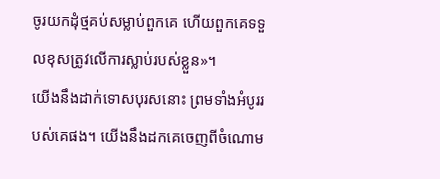ចូរយកដុំថ្មគប់សម្លាប់ពួកគេ ហើយពួកគេទទួលខុសត្រូវលើការស្លាប់របស់ខ្លួន»។
យើងនឹងដាក់ទោសបុរសនោះ ព្រមទាំងអំបូររបស់គេផង។ យើងនឹងដកគេចេញពីចំណោម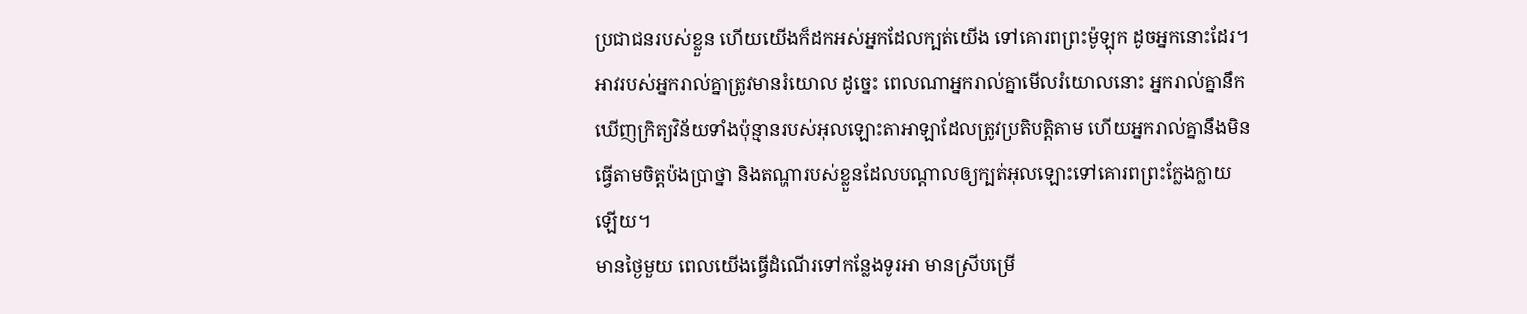ប្រជាជនរបស់ខ្លួន ហើយយើងក៏ដកអស់អ្នកដែលក្បត់យើង ទៅគោរពព្រះម៉ូឡុក ដូចអ្នកនោះដែរ។
អាវរបស់អ្នករាល់គ្នាត្រូវមានរំយោល ដូច្នេះ ពេលណាអ្នករាល់គ្នាមើលរំយោលនោះ អ្នករាល់គ្នានឹកឃើញក្រិត្យវិន័យទាំងប៉ុន្មានរបស់អុលឡោះតាអាឡាដែលត្រូវប្រតិបត្តិតាម ហើយអ្នករាល់គ្នានឹងមិនធ្វើតាមចិត្តប៉ងប្រាថ្នា និងតណ្ហារបស់ខ្លួនដែលបណ្តាលឲ្យក្បត់អុលឡោះទៅគោរពព្រះក្លែងក្លាយឡើយ។
មានថ្ងៃមួយ ពេលយើងធ្វើដំណើរទៅកន្លែងទូរអា មានស្រីបម្រើ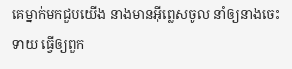គេម្នាក់មកជួបយើង នាងមានអ៊ីព្លេសចូល នាំឲ្យនាងចេះទាយ ធ្វើឲ្យពួក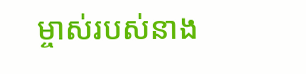ម្ចាស់របស់នាង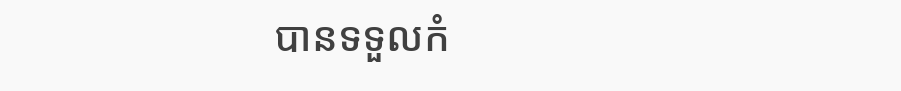បានទទួលកំ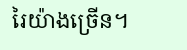រៃយ៉ាងច្រើន។